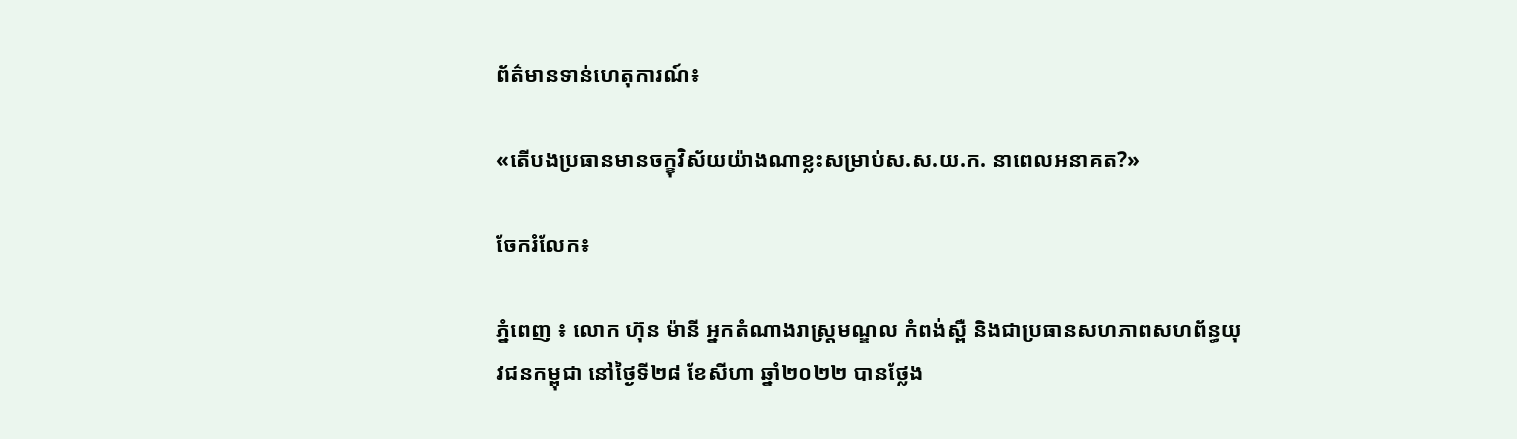ព័ត៌មានទាន់ហេតុការណ៍៖

«តើបងប្រធានមានចក្ខុវិស័យយ៉ាងណាខ្លះសម្រាប់ស.ស.យ.ក. នាពេលអនាគត?»

ចែករំលែក៖

ភ្នំពេញ ៖ លោក ហ៊ុន ម៉ានី អ្នកតំណាងរាស្ត្រមណ្ឌល កំពង់ស្ពឺ និងជាប្រធានសហភាពសហព័ន្ធយុវជនកម្ពុជា នៅថ្ងៃទី២៨ ខែសីហា ឆ្នាំ២០២២ បានថ្លែង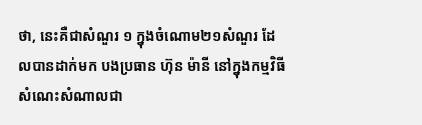ថា, នេះគឺជាសំណួរ ១ ក្នុងចំណោម២១សំណួរ ដែលបានដាក់មក បងប្រធាន ហ៊ុន ម៉ានី នៅក្នុងកម្មវិធីសំណេះសំណាលជា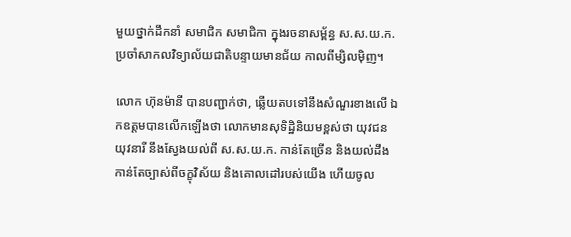មួយថ្នាក់ដឹកនាំ សមាជិក សមាជិកា ក្នុងរចនាសម័្ពន្ធ ស.ស.យ.ក. ប្រចាំសាកលវិទ្យាល័យជាតិបន្ទាយមានជ័យ កាលពីម្សិលម៉ិញ។

លោក ហ៊ុនម៉ានី បានបញ្ជាក់ថា, ឆ្លើយតបទៅនឹងសំណួរខាងលើ ឯកឧត្តមបានលើកឡើងថា លោកមានសុទិដ្ឋិនិយមខ្ពស់ថា យុវជន យុវនារី នឹងស្វែងយល់ពី ស.ស.យ.ក. កាន់តែច្រើន និងយល់ដឹងកាន់តែច្បាស់ពីចក្ខុវិស័យ និងគោលដៅរបស់យើង ហើយចូល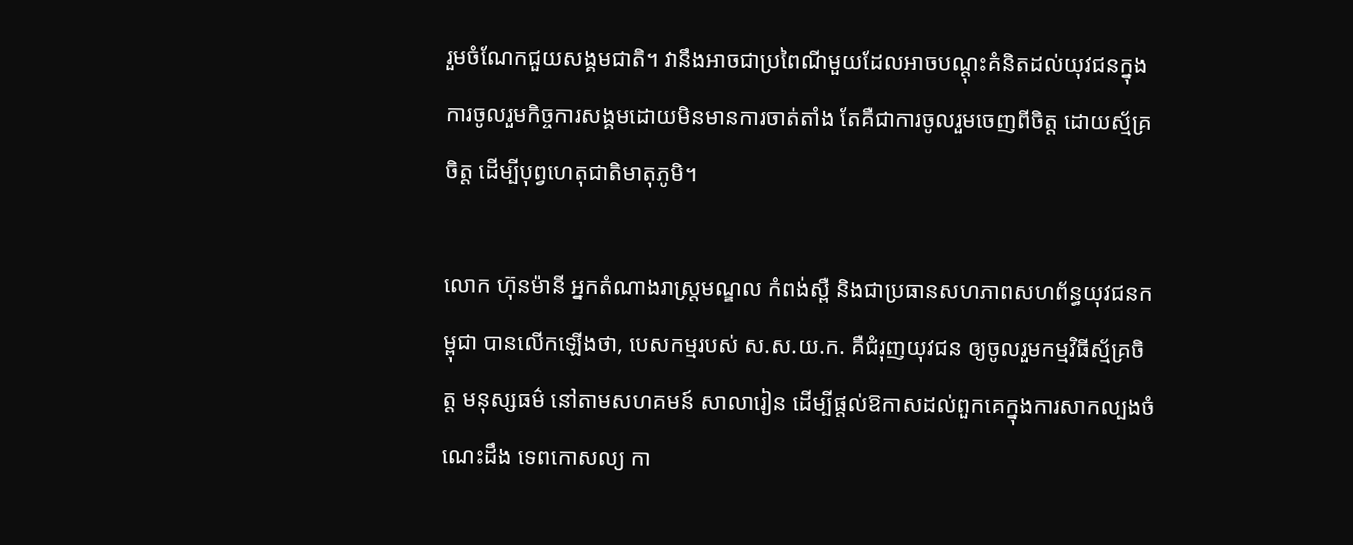រួមចំណែកជួយសង្គមជាតិ។ វានឹងអាចជាប្រពៃណីមួយដែលអាចបណ្ដុះគំនិតដល់យុវជនក្នុងការចូលរួមកិច្ចការសង្គមដោយមិនមានការចាត់តាំង តែគឺជាការចូលរួមចេញពីចិត្ត ដោយស័្មគ្រចិត្ត ដើម្បីបុព្វហេតុជាតិមាតុភូមិ។

លោក ហ៊ុនម៉ានី អ្នកតំណាងរាស្ត្រមណ្ឌល កំពង់ស្ពឺ និងជាប្រធានសហភាពសហព័ន្ធយុវជនកម្ពុជា បានលើកឡើងថា, បេសកម្មរបស់ ស.ស.យ.ក. គឺជំរុញយុវជន ឲ្យចូលរួមកម្មវិធីស្ម័គ្រចិត្ត មនុស្សធម៌ នៅតាមសហគមន៍ សាលារៀន ដើម្បីផ្តល់ឱកាសដល់ពួកគេក្នុងការសាកល្បងចំណេះដឹង ទេពកោសល្យ កា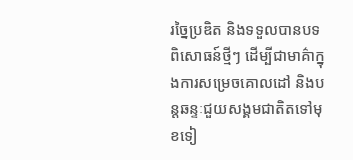រច្នៃប្រឌិត និងទទួលបានបទពិសោធន៍ថ្មីៗ ដើម្បីជាមាគ៌ាក្នុងការសម្រេចគោលដៅ និងបន្តឆន្ទៈជួយសង្គមជាតិតទៅមុខទៀ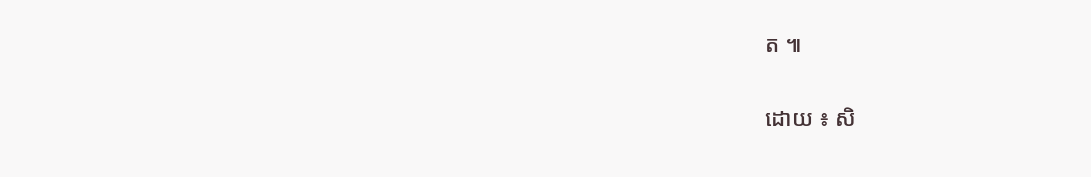ត ៕

ដោយ ៖ សិ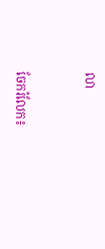លា


ចែករំលែក៖